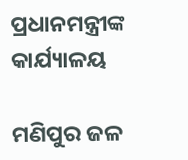ପ୍ରଧାନମନ୍ତ୍ରୀଙ୍କ କାର୍ଯ୍ୟାଳୟ

ମଣିପୁର ଜଳ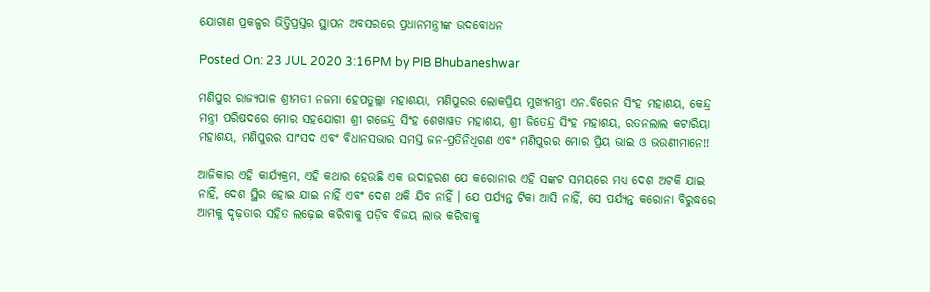ଯୋଗାଣ ପ୍ରକଳ୍ପର ଭିତ୍ତିପ୍ରସ୍ତର ସ୍ଥାପନ ଅବସରରେ ପ୍ରଧାନମନ୍ତ୍ରୀଙ୍କ ଉଦବୋଧନ

Posted On: 23 JUL 2020 3:16PM by PIB Bhubaneshwar

ମଣିପୁର ରାଜ୍ୟପାଳ ଶ୍ରୀମତୀ ନଜମା ହେପତୁଲ୍ଲା ମହାଶୟା, ମଣିପୁରର ଲୋକପ୍ରିୟ ମୁଖ୍ୟମନ୍ତ୍ରୀ ଏନ.ବିରେନ ସିଂହ ମହାଶୟ, କେନ୍ଦ୍ର ମନ୍ତ୍ରୀ ପରିଷଦରେ ମୋର ସହଯୋଗୀ ଶ୍ରୀ ଗଜେନ୍ଦ୍ର ସିଂହ ଶେଖାୱତ ମହାଶୟ, ଶ୍ରୀ ଜିତେନ୍ଦ୍ର ସିଂହ ମହାଶୟ, ରତନଲାଲ କଟାରିୟା ମହାଶୟ, ମଣିପୁରର ସାଂସଦ ଏବଂ ବିଧାନସଭାର ସମସ୍ତ ଜନ-ପ୍ରତିନିଧିଗଣ ଏବଂ ମଣିପୁରର ମୋର ପ୍ରିୟ ଭାଇ ଓ ଭଉଣୀମାନେ!!

ଆଜିକାର ଏହି କାର୍ଯ୍ୟକ୍ରମ, ଏହି କଥାର ହେଉଛି ଏକ ଉଦାହରଣ ଯେ କରୋନାର ଏହି ସଙ୍କଟ ସମୟରେ ମଧ୍ୟ ଦେଶ ଅଟକି ଯାଇ ନାହିଁ, ଦେଶ ସ୍ଥିର ହୋଇ ଯାଇ ନାହିଁ ଏବଂ ଦେଶ ଥକି ଯିବ ନାହିଁ । ଯେ ପର୍ଯ୍ୟନ୍ତ ଟିକା ଆସି ନାହିଁ, ସେ ପର୍ଯ୍ୟନ୍ତ କରୋନା ବିରୁଦ୍ଧରେ ଆମକୁ ଦୃଢ଼ତାର ସହିତ ଲଢ଼େଇ କରିବାକୁ ପଡ଼ିବ ବିଜୟ ଲାଭ କରିବାକୁ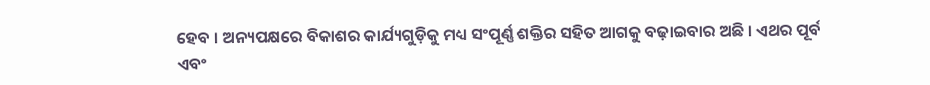ହେବ । ଅନ୍ୟପକ୍ଷରେ ବିକାଶର କାର୍ଯ୍ୟଗୁଡ଼ିକୁ ମଧ୍ୟ ସଂପୂର୍ଣ୍ଣ ଶକ୍ତିର ସହିତ ଆଗକୁ ବଢ଼ାଇବାର ଅଛି । ଏଥର ପୂର୍ବ ଏବଂ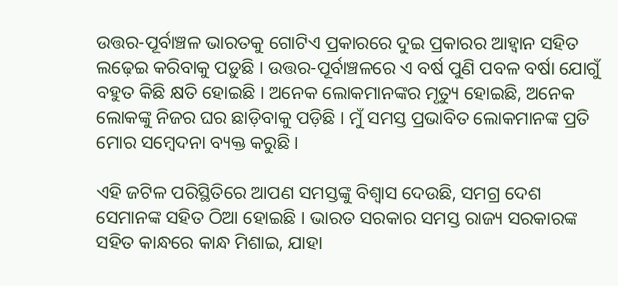ଉତ୍ତର-ପୂର୍ବାଞ୍ଚଳ ଭାରତକୁ ଗୋଟିଏ ପ୍ରକାରରେ ଦୁଇ ପ୍ରକାରର ଆହ୍ୱାନ ସହିତ ଲଢ଼େଇ କରିବାକୁ ପଡ଼ୁଛି । ଉତ୍ତର-ପୂର୍ବାଞ୍ଚଳରେ ଏ ବର୍ଷ ପୁଣି ପବଳ ବର୍ଷା ଯୋଗୁଁ ବହୁତ କିଛି କ୍ଷତି ହୋଇଛି । ଅନେକ ଲୋକମାନଙ୍କର ମୃତ୍ୟୁ ହୋଇଛି, ଅନେକ ଲୋକଙ୍କୁ ନିଜର ଘର ଛାଡ଼ିବାକୁ ପଡ଼ିଛି । ମୁଁ ସମସ୍ତ ପ୍ରଭାବିତ ଲୋକମାନଙ୍କ ପ୍ରତି ମୋର ସମ୍ବେଦନା ବ୍ୟକ୍ତ କରୁଛି ।

ଏହି ଜଟିଳ ପରିସ୍ଥିତିରେ ଆପଣ ସମସ୍ତଙ୍କୁ ବିଶ୍ୱାସ ଦେଉଛି, ସମଗ୍ର ଦେଶ ସେମାନଙ୍କ ସହିତ ଠିଆ ହୋଇଛି । ଭାରତ ସରକାର ସମସ୍ତ ରାଜ୍ୟ ସରକାରଙ୍କ ସହିତ କାନ୍ଧରେ କାନ୍ଧ ମିଶାଇ, ଯାହା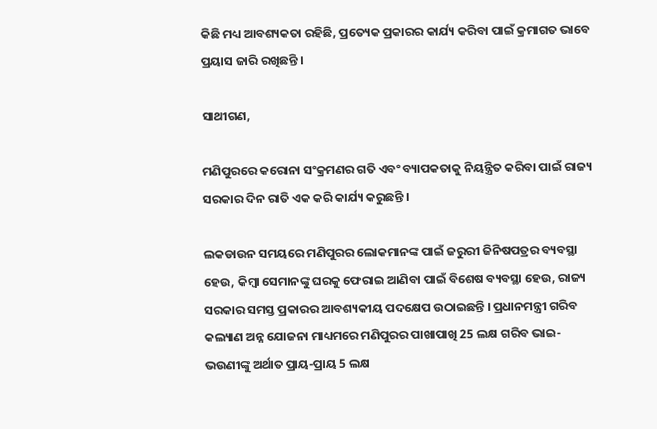କିଛି ମଧ୍ୟ ଆବଶ୍ୟକତା ରହିଛି, ପ୍ରତ୍ୟେକ ପ୍ରକାରର କାର୍ଯ୍ୟ କରିବା ପାଇଁ କ୍ରମାଗତ ଭାବେ ପ୍ରୟାସ ଜାରି ରଖିଛନ୍ତି ।

ସାଥୀଗଣ,

ମଣିପୁରରେ କରୋନା ସଂକ୍ରମଣର ଗତି ଏବଂ ବ୍ୟାପକତାକୁ ନିୟନ୍ତ୍ରିତ କରିବା ପାଇଁ ରାଜ୍ୟ ସରକାର ଦିନ ରାତି ଏକ କରି କାର୍ଯ୍ୟ କରୁଛନ୍ତି ।

ଲକଡାଉନ ସମୟରେ ମଣିପୁରର ଲୋକମାନଙ୍କ ପାଇଁ ଜରୁରୀ ଜିନିଷପତ୍ରର ବ୍ୟବସ୍ଥା ହେଉ, କିମ୍ବା ସେମାନଙ୍କୁ ଘରକୁ ଫେରାଇ ଆଣିବା ପାଇଁ ବିଶେଷ ବ୍ୟବସ୍ଥା ହେଉ, ରାଜ୍ୟ ସରକାର ସମସ୍ତ ପ୍ରକାରର ଆବଶ୍ୟକୀୟ ପଦକ୍ଷେପ ଉଠାଇଛନ୍ତି । ପ୍ରଧାନମନ୍ତ୍ରୀ ଗରିବ କଲ୍ୟାଣ ଅନ୍ନ ଯୋଜନା ମାଧ୍ୟମରେ ମଣିପୁରର ପାଖାପାଖି 25 ଲକ୍ଷ ଗରିବ ଭାଇ-ଭଉଣୀଙ୍କୁ ଅର୍ଥାତ ପ୍ରାୟ-ପ୍ରାୟ 5 ଲକ୍ଷ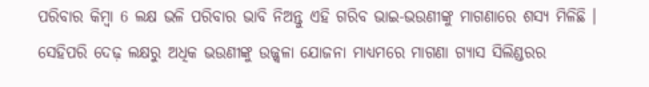ପରିବାର କିମ୍ବା 6 ଲକ୍ଷ ଭଳି ପରିବାର ଭାବି ନିଅନ୍ତୁ ଏହି ଗରିବ ଭାଇ-ଭଉଣୀଙ୍କୁ ମାଗଣାରେ ଶସ୍ୟ ମିଳିଛି । ସେହିପରି ଦେଢ଼ ଲକ୍ଷରୁ ଅଧିକ ଭଉଣୀଙ୍କୁ ଉଜ୍ଜ୍ୱଳା ଯୋଜନା ମାଧ୍ୟମରେ ମାଗଣା ଗ୍ୟାସ ସିଲିଣ୍ଡରର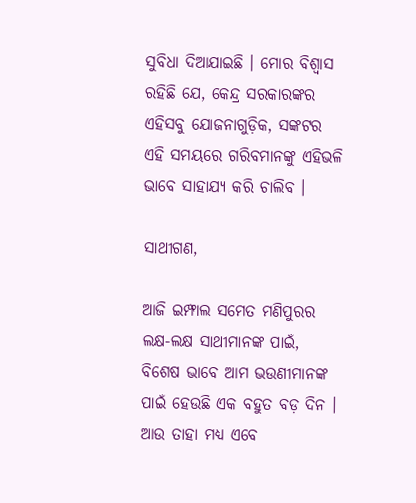ସୁବିଧା ଦିଆଯାଇଛି । ମୋର ବିଶ୍ୱାସ ରହିଛି ଯେ, କେନ୍ଦ୍ର ସରକାରଙ୍କର ଏହିସବୁ ଯୋଜନାଗୁଡ଼ିକ, ସଙ୍କଟର ଏହି ସମୟରେ ଗରିବମାନଙ୍କୁ ଏହିଭଳି ଭାବେ ସାହାଯ୍ୟ କରି ଚାଲିବ ।

ସାଥୀଗଣ,

ଆଜି ଇମ୍ଫାଲ ସମେତ ମଣିପୁରର ଲକ୍ଷ-ଲକ୍ଷ ସାଥୀମାନଙ୍କ ପାଇଁ, ବିଶେଷ ଭାବେ ଆମ ଭଉଣୀମାନଙ୍କ ପାଇଁ ହେଉଛି ଏକ ବହୁତ ବଡ଼ ଦିନ । ଆଉ ତାହା ମଧ୍ୟ ଏବେ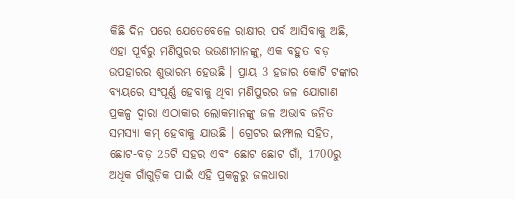କିଛି ଦିନ ପରେ ଯେତେବେଳେ ରାକ୍ଷୀର ପର୍ବ ଆସିବାକୁ ଅଛି, ଏହା ପୂର୍ବରୁ ମଣିପୁରର ଭଉଣୀମାନଙ୍କୁ, ଏକ ବହୁତ ବଡ଼ ଉପହାରର ଶୁଭାରମ୍ଭ ହେଉଛି । ପ୍ରାୟ 3 ହଜାର କୋଟି ଟଙ୍କାର ବ୍ୟୟରେ ସଂପୂର୍ଣ୍ଣ ହେବାକୁ ଥିବା ମଣିପୁରର ଜଳ ଯୋଗାଣ ପ୍ରକଳ୍ପ ଦ୍ୱାରା ଏଠାକାର ଲୋକମାନଙ୍କୁ ଜଳ ଅଭାବ ଜନିତ ସମସ୍ୟା କମ୍ ହେବାକୁ ଯାଉଛି । ଗ୍ରେଟର ଇମ୍ଫାଲ ସହିତ, ଛୋଟ-ବଡ଼ 25ଟି ସହର ଏବଂ ଛୋଟ ଛୋଟ ଗାଁ, 1700ରୁ ଅଧିକ ଗାଁଗୁଡ଼ିକ ପାଇଁ ଏହି ପ୍ରକଳ୍ପରୁ ଜଳଧାରା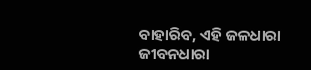ବାହାରିବ, ଏହି ଜଳଧାରା ଜୀବନଧାରା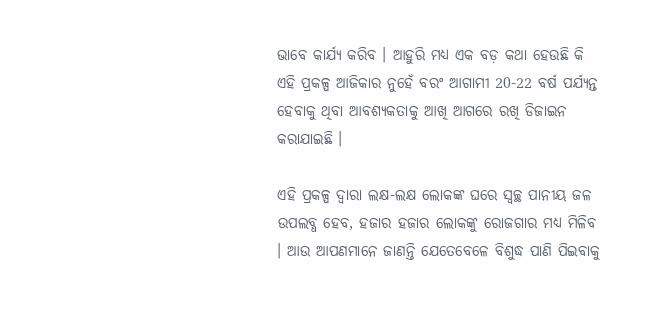ଭାବେ କାର୍ଯ୍ୟ କରିବ । ଆହୁରି ମଧ୍ୟ ଏକ ବଡ଼ କଥା ହେଉଛି କି ଏହି ପ୍ରକଳ୍ପ ଆଜିକାର ନୁହେଁ ବରଂ ଆଗାମୀ 20-22 ବର୍ଷ ପର୍ଯ୍ୟନ୍ତ ହେବାକୁ ଥିବା ଆବଶ୍ୟକତାକୁ ଆଖି ଆଗରେ ରଖି ଡିଜାଇନ କରାଯାଇଛି ।

ଏହି ପ୍ରକଳ୍ପ ଦ୍ୱାରା ଲକ୍ଷ-ଲକ୍ଷ ଲୋକଙ୍କ ଘରେ ସ୍ୱଚ୍ଛ ପାନୀୟ ଜଳ ଉପଲବ୍ଧ ହେବ, ହଜାର ହଜାର ଲୋକଙ୍କୁ ରୋଜଗାର ମଧ୍ୟ ମିଳିବ । ଆଉ ଆପଣମାନେ ଜାଣନ୍ତି ଯେତେବେଳେ ବିଶୁଦ୍ଧ ପାଣି ପିଇବାକୁ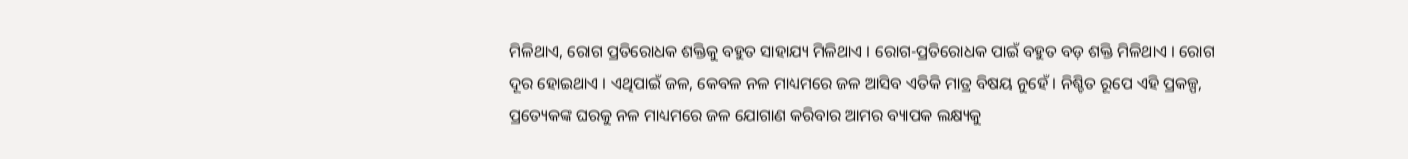ମିଳିଥାଏ, ରୋଗ ପ୍ରତିରୋଧକ ଶକ୍ତିକୁ ବହୁତ ସାହାଯ୍ୟ ମିଳିଥାଏ । ରୋଗ-ପ୍ରତିରୋଧକ ପାଇଁ ବହୁତ ବଡ଼ ଶକ୍ତି ମିଳିଥାଏ । ରୋଗ ଦୂର ହୋଇଥାଏ । ଏଥିପାଇଁ ଜଳ, କେବଳ ନଳ ମାଧ୍ୟମରେ ଜଳ ଆସିବ ଏତିକି ମାତ୍ର ବିଷୟ ନୁହେଁ । ନିଶ୍ଚିତ ରୂପେ ଏହି ପ୍ରକଳ୍ପ, ପ୍ରତ୍ୟେକଙ୍କ ଘରକୁ ନଳ ମାଧ୍ୟମରେ ଜଳ ଯୋଗାଣ କରିବାର ଆମର ବ୍ୟାପକ ଲକ୍ଷ୍ୟକୁ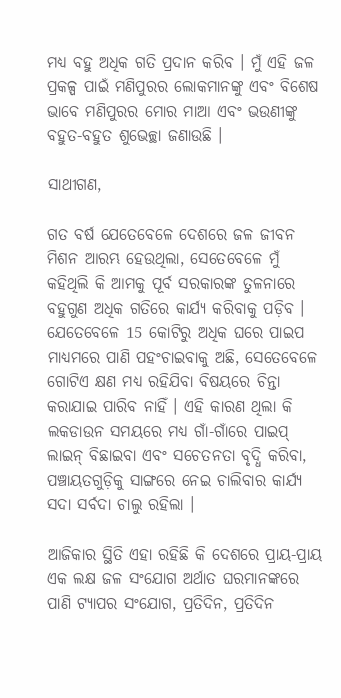ମଧ୍ୟ ବହୁ ଅଧିକ ଗତି ପ୍ରଦାନ କରିବ । ମୁଁ ଏହି ଜଳ ପ୍ରକଳ୍ପ ପାଇଁ ମଣିପୁରର ଲୋକମାନଙ୍କୁ ଏବଂ ବିଶେଷ ଭାବେ ମଣିପୁରର ମୋର ମାଆ ଏବଂ ଭଉଣୀଙ୍କୁ ବହୁତ-ବହୁତ ଶୁଭେଚ୍ଛା ଜଣାଉଛି ।

ସାଥୀଗଣ,

ଗତ ବର୍ଷ ଯେତେବେଳେ ଦେଶରେ ଜଳ ଜୀବନ ମିଶନ ଆରମ୍ଭ ହେଉଥିଲା, ସେତେବେଳେ ମୁଁ କହିଥିଲି କି ଆମକୁ ପୂର୍ବ ସରକାରଙ୍କ ତୁଳନାରେ ବହୁଗୁଣ ଅଧିକ ଗତିରେ କାର୍ଯ୍ୟ କରିବାକୁ ପଡ଼ିବ । ଯେତେବେଳେ 15 କୋଟିରୁ ଅଧିକ ଘରେ ପାଇପ ମାଧ୍ୟମରେ ପାଣି ପହଂଚାଇବାକୁ ଅଛି, ସେତେବେଳେ ଗୋଟିଏ କ୍ଷଣ ମଧ୍ୟ ରହିଯିବା ବିଷୟରେ ଚିନ୍ତା କରାଯାଇ ପାରିବ ନାହିଁ । ଏହି କାରଣ ଥିଲା କି ଲକଡାଉନ ସମୟରେ ମଧ୍ୟ ଗାଁ-ଗାଁରେ ପାଇପ୍ ଲାଇନ୍ ବିଛାଇବା ଏବଂ ସଚେତନତା ବୃଦ୍ଧି କରିବା, ପଞ୍ଚାୟତଗୁଡ଼ିକୁ ସାଙ୍ଗରେ ନେଇ ଚାଲିବାର କାର୍ଯ୍ୟ ସଦା ସର୍ବଦା ଚାଲୁ ରହିଲା ।

ଆଜିକାର ସ୍ଥିତି ଏହା ରହିଛି କି ଦେଶରେ ପ୍ରାୟ-ପ୍ରାୟ ଏକ ଲକ୍ଷ ଜଳ ସଂଯୋଗ ଅର୍ଥାତ ଘରମାନଙ୍କରେ ପାଣି ଟ୍ୟାପର ସଂଯୋଗ, ପ୍ରତିଦିନ, ପ୍ରତିଦିନ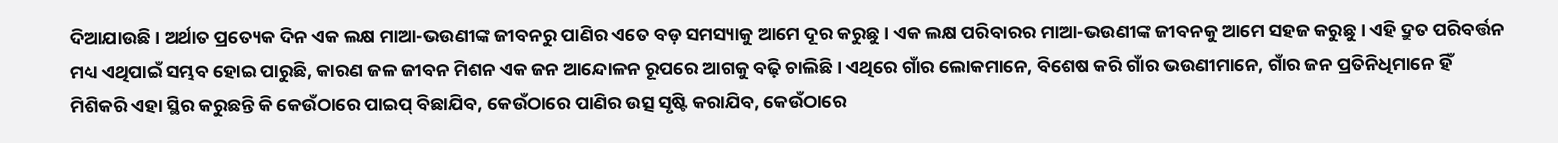ଦିଆଯାଉଛି । ଅର୍ଥାତ ପ୍ରତ୍ୟେକ ଦିନ ଏକ ଲକ୍ଷ ମାଆ-ଭଉଣୀଙ୍କ ଜୀବନରୁ ପାଣିର ଏତେ ବଡ଼ ସମସ୍ୟାକୁ ଆମେ ଦୂର କରୁଛୁ । ଏକ ଲକ୍ଷ ପରିବାରର ମାଆ-ଭଉଣୀଙ୍କ ଜୀବନକୁ ଆମେ ସହଜ କରୁଛୁ । ଏହି ଦ୍ରୁତ ପରିବର୍ତ୍ତନ ମଧ୍ୟ ଏଥିପାଇଁ ସମ୍ଭବ ହୋଇ ପାରୁଛି, କାରଣ ଜଳ ଜୀବନ ମିଶନ ଏକ ଜନ ଆନ୍ଦୋଳନ ରୂପରେ ଆଗକୁ ବଢ଼ି ଚାଲିଛି । ଏଥିରେ ଗାଁର ଲୋକମାନେ, ବିଶେଷ କରି ଗାଁର ଭଉଣୀମାନେ, ଗାଁର ଜନ ପ୍ରତିନିଧିମାନେ ହିଁ ମିଶିକରି ଏହା ସ୍ଥିର କରୁଛନ୍ତି କି କେଉଁଠାରେ ପାଇପ୍ ବିଛାଯିବ, କେଉଁଠାରେ ପାଣିର ଉତ୍ସ ସୃଷ୍ଟି କରାଯିବ, କେଉଁଠାରେ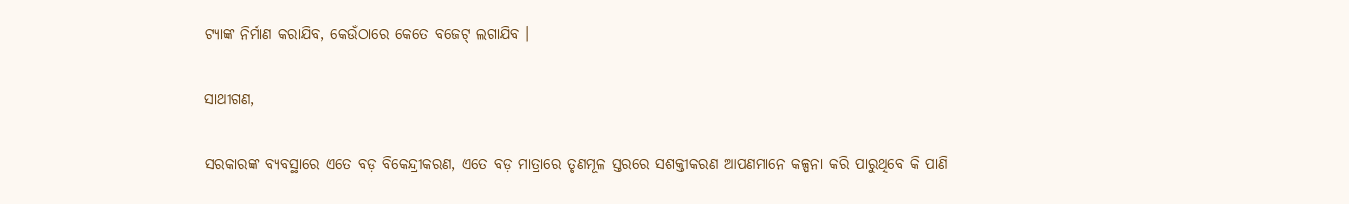ଟ୍ୟାଙ୍କ ନିର୍ମାଣ କରାଯିବ, କେଉଁଠାରେ କେତେ ବଜେଟ୍ ଲଗାଯିବ ।

ସାଥୀଗଣ,

ସରକାରଙ୍କ ବ୍ୟବସ୍ଥାରେ ଏତେ ବଡ଼ ବିକେନ୍ଦ୍ରୀକରଣ, ଏତେ ବଡ଼ ମାତ୍ରାରେ ତୃଣମୂଳ ସ୍ତରରେ ସଶକ୍ତୀକରଣ ଆପଣମାନେ କଳ୍ପନା କରି ପାରୁଥିବେ କି ପାଣି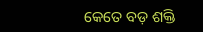କେତେ ବଡ଼ ଶକ୍ତି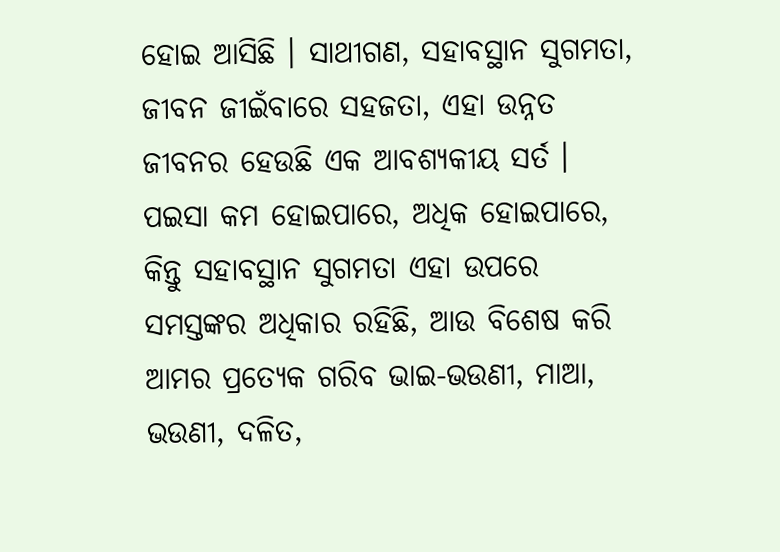ହୋଇ ଆସିଛି । ସାଥୀଗଣ, ସହାବସ୍ଥାନ ସୁଗମତା, ଜୀବନ ଜୀଇଁବାରେ ସହଜତା, ଏହା ଉନ୍ନତ ଜୀବନର ହେଉଛି ଏକ ଆବଶ୍ୟକୀୟ ସର୍ତ । ପଇସା କମ ହୋଇପାରେ, ଅଧିକ ହୋଇପାରେ, କିନ୍ତୁ ସହାବସ୍ଥାନ ସୁଗମତା ଏହା ଉପରେ ସମସ୍ତଙ୍କର ଅଧିକାର ରହିଛି, ଆଉ ବିଶେଷ କରି ଆମର ପ୍ରତ୍ୟେକ ଗରିବ ଭାଇ-ଭଉଣୀ, ମାଆ, ଭଉଣୀ, ଦଳିତ,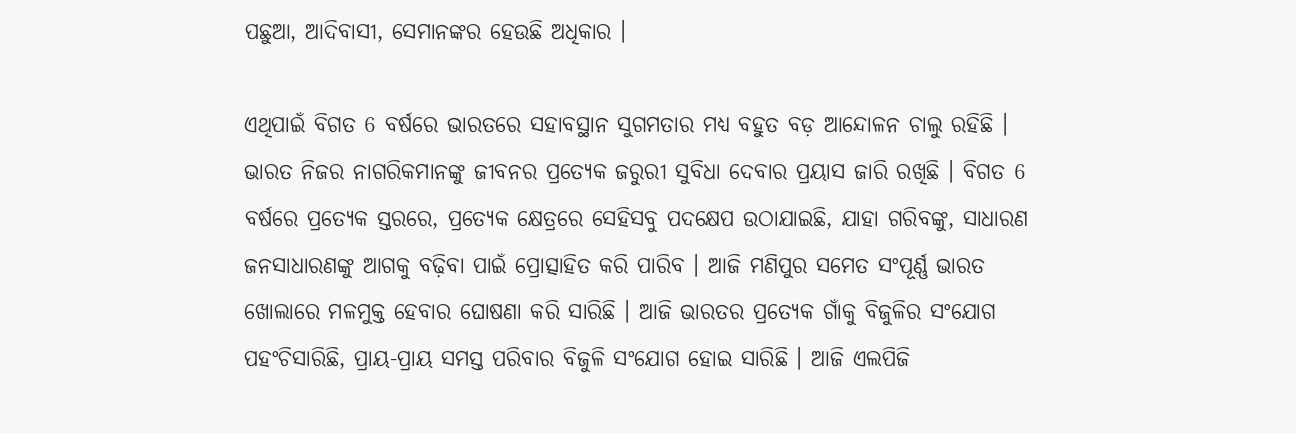ପଛୁଆ, ଆଦିବାସୀ, ସେମାନଙ୍କର ହେଉଛି ଅଧିକାର ।

ଏଥିପାଇଁ ବିଗତ 6 ବର୍ଷରେ ଭାରତରେ ସହାବସ୍ଥାନ ସୁଗମତାର ମଧ୍ୟ ବହୁତ ବଡ଼ ଆନ୍ଦୋଳନ ଚାଲୁ ରହିଛି । ଭାରତ ନିଜର ନାଗରିକମାନଙ୍କୁ ଜୀବନର ପ୍ରତ୍ୟେକ ଜରୁରୀ ସୁବିଧା ଦେବାର ପ୍ରୟାସ ଜାରି ରଖିଛି । ବିଗତ 6 ବର୍ଷରେ ପ୍ରତ୍ୟେକ ସ୍ତରରେ, ପ୍ରତ୍ୟେକ କ୍ଷେତ୍ରରେ ସେହିସବୁ ପଦକ୍ଷେପ ଉଠାଯାଇଛି, ଯାହା ଗରିବଙ୍କୁ, ସାଧାରଣ ଜନସାଧାରଣଙ୍କୁ ଆଗକୁ ବଢ଼ିବା ପାଇଁ ପ୍ରୋତ୍ସାହିତ କରି ପାରିବ । ଆଜି ମଣିପୁର ସମେତ ସଂପୂର୍ଣ୍ଣ ଭାରତ ଖୋଲାରେ ମଳମୁକ୍ତ ହେବାର ଘୋଷଣା କରି ସାରିଛି । ଆଜି ଭାରତର ପ୍ରତ୍ୟେକ ଗାଁକୁ ବିଜୁଳିର ସଂଯୋଗ ପହଂଚିସାରିଛି, ପ୍ରାୟ-ପ୍ରାୟ ସମସ୍ତ ପରିବାର ବିଜୁଳି ସଂଯୋଗ ହୋଇ ସାରିଛି । ଆଜି ଏଲପିଜି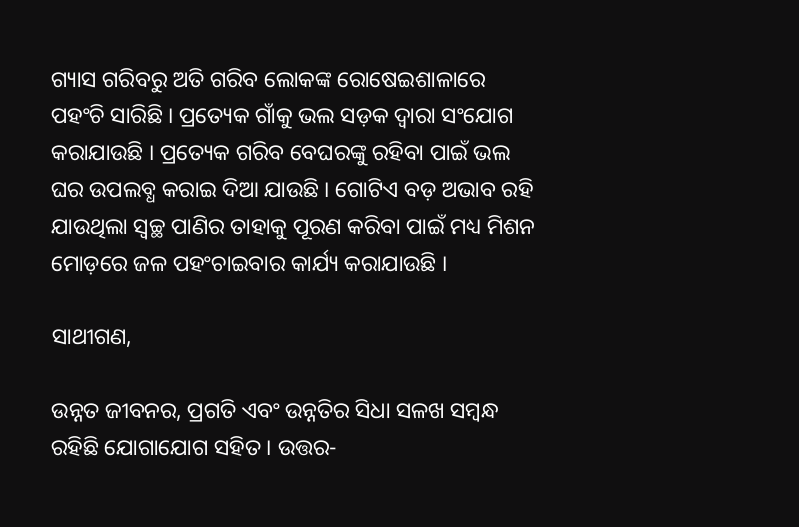ଗ୍ୟାସ ଗରିବରୁ ଅତି ଗରିବ ଲୋକଙ୍କ ରୋଷେଇଶାଳାରେ ପହଂଚି ସାରିଛି । ପ୍ରତ୍ୟେକ ଗାଁକୁ ଭଲ ସଡ଼କ ଦ୍ୱାରା ସଂଯୋଗ କରାଯାଉଛି । ପ୍ରତ୍ୟେକ ଗରିବ ବେଘରଙ୍କୁ ରହିବା ପାଇଁ ଭଲ ଘର ଉପଲବ୍ଧ କରାଇ ଦିଆ ଯାଉଛି । ଗୋଟିଏ ବଡ଼ ଅଭାବ ରହି ଯାଉଥିଲା ସ୍ୱଚ୍ଛ ପାଣିର ତାହାକୁ ପୂରଣ କରିବା ପାଇଁ ମଧ୍ୟ ମିଶନ ମୋଡ଼ରେ ଜଳ ପହଂଚାଇବାର କାର୍ଯ୍ୟ କରାଯାଉଛି ।

ସାଥୀଗଣ,

ଉନ୍ନତ ଜୀବନର, ପ୍ରଗତି ଏବଂ ଉନ୍ନତିର ସିଧା ସଳଖ ସମ୍ବନ୍ଧ ରହିଛି ଯୋଗାଯୋଗ ସହିତ । ଉତ୍ତର-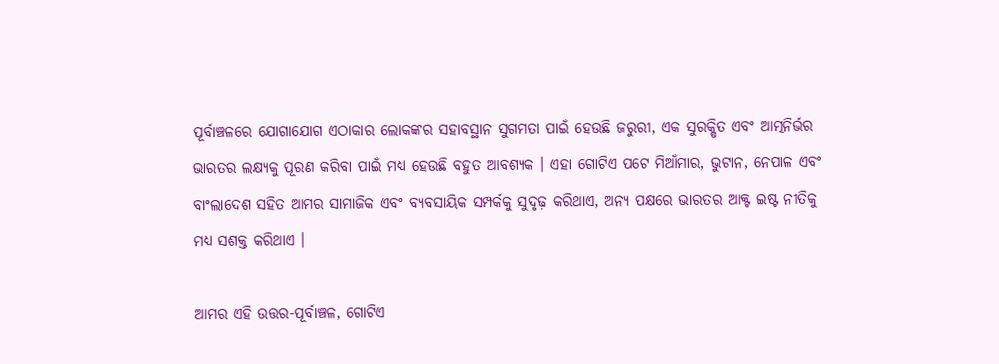ପୂର୍ବାଞ୍ଚଳରେ ଯୋଗାଯୋଗ ଏଠାକାର ଲୋକଙ୍କର ସହାବସ୍ଥାନ ସୁଗମତା ପାଇଁ ହେଉଛି ଜରୁରୀ, ଏକ ସୁରକ୍ଷିତ ଏବଂ ଆତ୍ମନିର୍ଭର ଭାରତର ଲକ୍ଷ୍ୟକୁ ପୂରଣ କରିବା ପାଇଁ ମଧ୍ୟ ହେଉଛି ବହୁତ ଆବଶ୍ୟକ । ଏହା ଗୋଟିଏ ପଟେ ମିଆଁମାର, ଭୁଟାନ, ନେପାଳ ଏବଂ ବାଂଲାଦେଶ ସହିତ ଆମର ସାମାଜିକ ଏବଂ ବ୍ୟବସାୟିକ ସମ୍ପର୍କକୁ ସୁଦୃଢ଼ କରିଥାଏ, ଅନ୍ୟ ପକ୍ଷରେ ଭାରତର ଆକ୍ଟ ଇଷ୍ଟ ନୀତିକୁ ମଧ୍ୟ ସଶକ୍ତ କରିଥାଏ ।

ଆମର ଏହି ଉତ୍ତର-ପୂର୍ବାଞ୍ଚଳ, ଗୋଟିଏ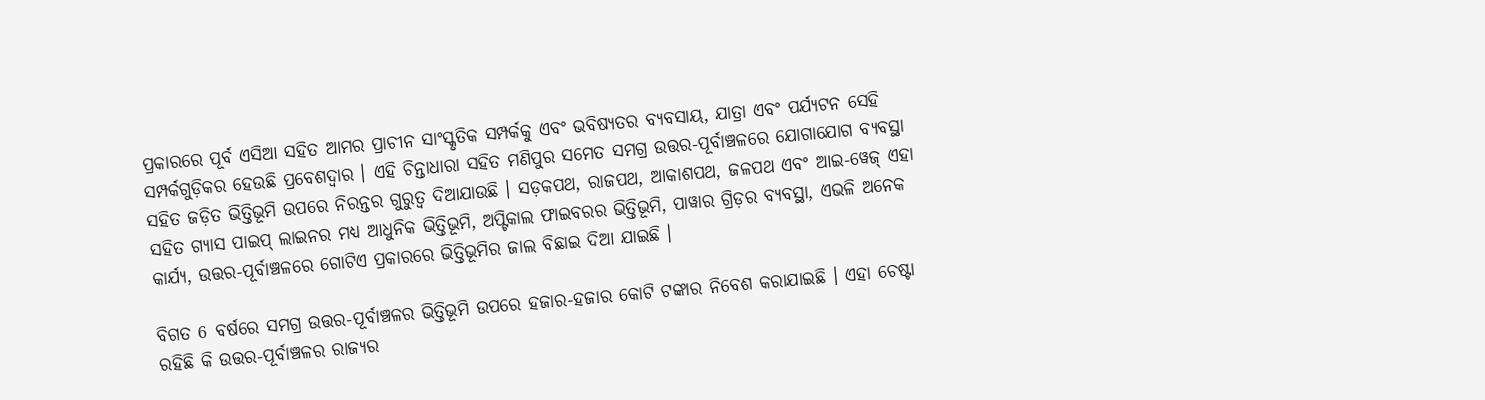ପ୍ରକାରରେ ପୂର୍ବ ଏସିଆ ସହିତ ଆମର ପ୍ରାଚୀନ ସାଂସ୍କୃତିକ ସମ୍ପର୍କକୁ ଏବଂ ଭବିଷ୍ୟତର ବ୍ୟବସାୟ, ଯାତ୍ରା ଏବଂ ପର୍ଯ୍ୟଟନ ସେହି ସମ୍ପର୍କଗୁଡ଼ିକର ହେଉଛି ପ୍ରବେଶଦ୍ୱାର । ଏହି ଚିନ୍ତାଧାରା ସହିତ ମଣିପୁର ସମେତ ସମଗ୍ର ଉତ୍ତର-ପୂର୍ବାଞ୍ଚଳରେ ଯୋଗାଯୋଗ ବ୍ୟବସ୍ଥା ସହିତ ଜଡ଼ିତ ଭିତ୍ତିଭୂମି ଉପରେ ନିରନ୍ତର ଗୁରୁତ୍ୱ ଦିଆଯାଉଛି । ସଡ଼କପଥ, ରାଜପଥ, ଆକାଶପଥ, ଜଳପଥ ଏବଂ ଆଇ-ୱେଜ୍ ଏହା ସହିତ ଗ୍ୟାସ ପାଇପ୍ ଲାଇନର ମଧ୍ୟ ଆଧୁନିକ ଭିତ୍ତିଭୂମି, ଅପ୍ଟିକାଲ ଫାଇବରର ଭିତ୍ତିଭୂମି, ପାୱାର ଗ୍ରିଡ଼ର ବ୍ୟବସ୍ଥା, ଏଭଳି ଅନେକ କାର୍ଯ୍ୟ, ଉତ୍ତର-ପୂର୍ବାଞ୍ଚଳରେ ଗୋଟିଏ ପ୍ରକାରରେ ଭିତ୍ତିଭୂମିର ଜାଲ ବିଛାଇ ଦିଆ ଯାଇଛି ।

ବିଗତ 6 ବର୍ଷରେ ସମଗ୍ର ଉତ୍ତର-ପୂର୍ବାଞ୍ଚଳର ଭିତ୍ତିଭୂମି ଉପରେ ହଜାର-ହଜାର କୋଟି ଟଙ୍କାର ନିବେଶ କରାଯାଇଛି । ଏହା ଚେଷ୍ଟା ରହିଛି କି ଉତ୍ତର-ପୂର୍ବାଞ୍ଚଳର ରାଜ୍ୟର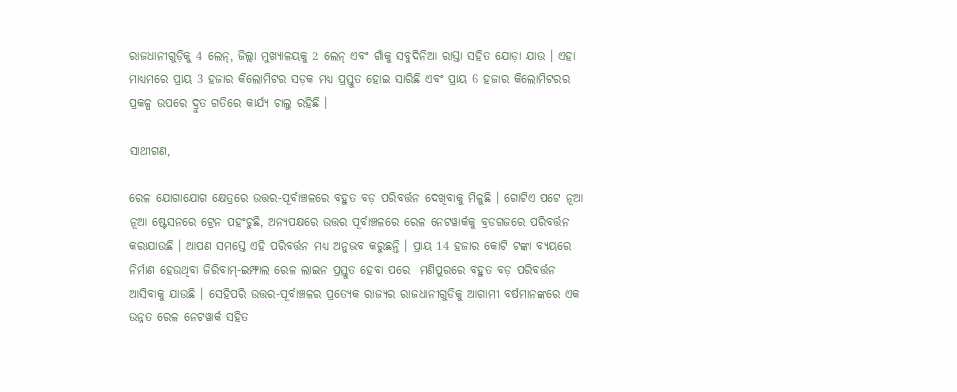ରାଜଧାନୀଗୁଡ଼ିକୁ 4 ଲେନ୍, ଜିଲ୍ଲା ମୁଖ୍ୟାଳୟକୁ 2 ଲେନ୍ ଏବଂ ଗାଁକୁ ସବୁଦିନିଆ ରାସ୍ତା ସହିତ ଯୋଡ଼ା ଯାଉ । ଏହା ମାଧ୍ୟମରେ ପ୍ରାୟ 3 ହଜାର କିଲୋମିଟର ସଡ଼କ ମଧ୍ୟ ପ୍ରସ୍ତୁତ ହୋଇ ସାରିଛି ଏବଂ ପ୍ରାୟ 6 ହଜାର କିଲୋମିଟରର ପ୍ରକଳ୍ପ ଉପରେ ଦ୍ରୁତ ଗତିରେ କାର୍ଯ୍ୟ ଚାଲୁ ରହିଛି ।

ସାଥୀଗଣ,

ରେଳ ଯୋଗାଯୋଗ କ୍ଷେତ୍ରରେ ଉତ୍ତର-ପୂର୍ବାଞ୍ଚଳରେ ବହୁତ ବଡ଼ ପରିବର୍ତ୍ତନ ଦେଖିବାକୁ ମିଳୁଛି । ଗୋଟିଏ ପଟେ ନୂଆ ନୂଆ ଷ୍ଟେସନରେ ଟ୍ରେନ ପହଂଚୁଛି, ଅନ୍ୟପକ୍ଷରେ ଉତ୍ତର ପୂର୍ବାଞ୍ଚଳରେ ରେଳ ନେଟୱାର୍କକୁ ବ୍ରଡଗଜରେ ପରିବର୍ତ୍ତନ କରାଯାଉଛି । ଆପଣ ସମସ୍ତେ ଏହି ପରିବର୍ତ୍ତନ ମଧ୍ୟ ଅନୁଭବ କରୁଛନ୍ତି । ପ୍ରାୟ 14 ହଜାର କୋଟି ଟଙ୍କା ବ୍ୟୟରେ ନିର୍ମାଣ ହେଉଥିବା ଜିରିବାମ୍-ଇମ୍ଫାଲ ରେଳ ଲାଇନ ପ୍ରସ୍ତୁତ ହେବା ପରେ  ମଣିପୁରରେ ବହୁତ ବଡ଼ ପରିବର୍ତ୍ତନ ଆସିବାକୁ ଯାଉଛି । ସେହିପରି ଉତ୍ତର-ପୂର୍ବାଞ୍ଚଳର ପ୍ରତ୍ୟେକ ରାଜ୍ୟର ରାଜଧାନୀଗୁଡିକୁ ଆଗାମୀ ବର୍ଷମାନଙ୍କରେ ଏକ ଉନ୍ନତ ରେଳ ନେଟୱାର୍କ ସହିତ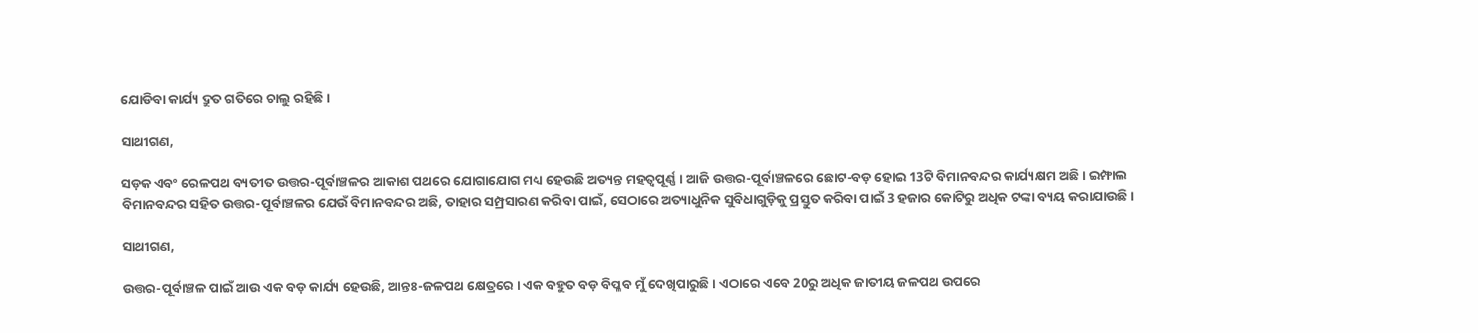ଯୋଡିବା କାର୍ଯ୍ୟ ଦ୍ରୁତ ଗତିରେ ଚାଲୁ ରହିଛି ।

ସାଥୀଗଣ,

ସଡ଼କ ଏବଂ ରେଳପଥ ବ୍ୟତୀତ ଉତ୍ତର-ପୂର୍ବାଞ୍ଚଳର ଆକାଶ ପଥରେ ଯୋଗାଯୋଗ ମଧ୍ୟ ହେଉଛି ଅତ୍ୟନ୍ତ ମହତ୍ୱପୂର୍ଣ୍ଣ । ଆଜି ଉତ୍ତର-ପୂର୍ବାଞ୍ଚଳରେ ଛୋଟ-ବଡ଼ ହୋଇ 13ଟି ବିମାନବନ୍ଦର କାର୍ଯ୍ୟକ୍ଷମ ଅଛି । ଇମ୍ଫାଲ ବିମାନବନ୍ଦର ସହିତ ଉତ୍ତର-ପୂର୍ବାଞ୍ଚଳର ଯେଉଁ ବିମାନବନ୍ଦର ଅଛି, ତାହାର ସମ୍ପ୍ରସାରଣ କରିବା ପାଇଁ, ସେଠାରେ ଅତ୍ୟାଧୁନିକ ସୁବିଧାଗୁଡ଼ିକୁ ପ୍ରସ୍ତୁତ କରିବା ପାଇଁ 3 ହଜାର କୋଟିରୁ ଅଧିକ ଟଙ୍କା ବ୍ୟୟ କରାଯାଉଛି ।

ସାଥୀଗଣ,

ଉତ୍ତର-ପୂର୍ବାଞ୍ଚଳ ପାଇଁ ଆଉ ଏକ ବଡ଼ କାର୍ଯ୍ୟ ହେଉଛି, ଆନ୍ତଃ-ଜଳପଥ କ୍ଷେତ୍ରରେ । ଏକ ବହୁତ ବଡ଼ ବିପ୍ଳବ ମୁଁ ଦେଖିପାରୁଛି । ଏଠାରେ ଏବେ 20ରୁ ଅଧିକ ଜାତୀୟ ଜଳପଥ ଉପରେ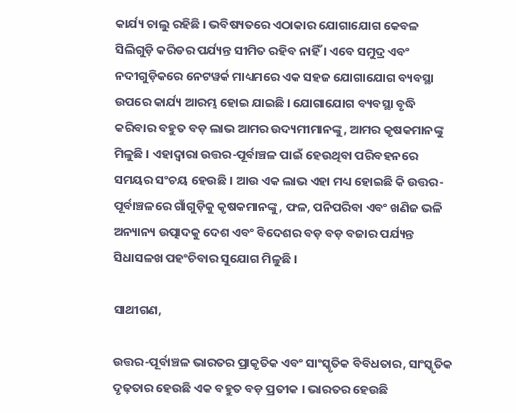କାର୍ଯ୍ୟ ଚାଲୁ ରହିଛି । ଭବିଷ୍ୟତରେ ଏଠାକାର ଯୋଗାଯୋଗ କେବଳ ସିଲିଗୁଡ଼ି କରିଡର ପର୍ଯ୍ୟନ୍ତ ସୀମିତ ରହିବ ନାହିଁ । ଏବେ ସମୁଦ୍ର ଏବଂ ନଦୀଗୁଡ଼ିକରେ ନେଟୱର୍କ ମାଧ୍ୟମରେ ଏକ ସହଜ ଯୋଗାଯୋଗ ବ୍ୟବସ୍ଥା ଉପରେ କାର୍ଯ୍ୟ ଆରମ୍ଭ ହୋଇ ଯାଇଛି । ଯୋଗାଯୋଗ ବ୍ୟବସ୍ଥା ବୃଦ୍ଧି କରିବାର ବହୁତ ବଡ଼ ଲାଭ ଆମର ଉଦ୍ୟମୀମାନଙ୍କୁ, ଆମର କୃଷକମାନଙ୍କୁ ମିଳୁଛି । ଏହାଦ୍ୱାରା ଉତ୍ତର-ପୂର୍ବାଞ୍ଚଳ ପାଇଁ ହେଉଥିବା ପରିବହନରେ ସମୟର ସଂଚୟ ହେଉଛି । ଆଉ ଏକ ଲାଭ ଏହା ମଧ୍ୟ ହୋଇଛି କି ଉତ୍ତର-ପୂର୍ବାଞ୍ଚଳରେ ଗାଁଗୁଡ଼ିକୁ କୃଷକମାନଙ୍କୁ, ଫଳ, ପନିପରିବା ଏବଂ ଖଣିଜ ଭଳି ଅନ୍ୟାନ୍ୟ ଉତ୍ପାଦକୁ ଦେଶ ଏବଂ ବିଦେଶର ବଡ଼ ବଡ଼ ବଜାର ପର୍ଯ୍ୟନ୍ତ ସିଧାସଳଖ ପହଂଚିବାର ସୁଯୋଗ ମିଳୁଛି ।

ସାଥୀଗଣ,

ଉତ୍ତର-ପୂର୍ବାଞ୍ଚଳ ଭାରତର ପ୍ରାକୃତିକ ଏବଂ ସାଂସ୍କୃତିକ ବିବିଧତାର, ସାଂସ୍କୃତିକ ଦୃଢ଼ତାର ହେଉଛି ଏକ ବହୁତ ବଡ଼ ପ୍ରତୀକ । ଭାରତର ହେଉଛି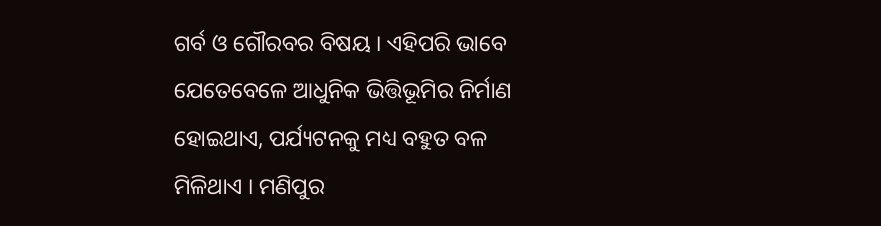ଗର୍ବ ଓ ଗୌରବର ବିଷୟ । ଏହିପରି ଭାବେ ଯେତେବେଳେ ଆଧୁନିକ ଭିତ୍ତିଭୂମିର ନିର୍ମାଣ ହୋଇଥାଏ, ପର୍ଯ୍ୟଟନକୁ ମଧ୍ୟ ବହୁତ ବଳ ମିଳିଥାଏ । ମଣିପୁର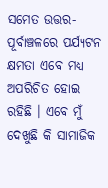ସମେତ ଉତ୍ତର-ପୂର୍ବାଞ୍ଚଳରେ ପର୍ଯ୍ୟଟନ କ୍ଷମତା ଏବେ ମଧ୍ୟ ଅପରିଚିତ ହୋଇ ରହିଛି । ଏବେ ମୁଁ ଦେଖୁଛି କି ସାମାଜିକ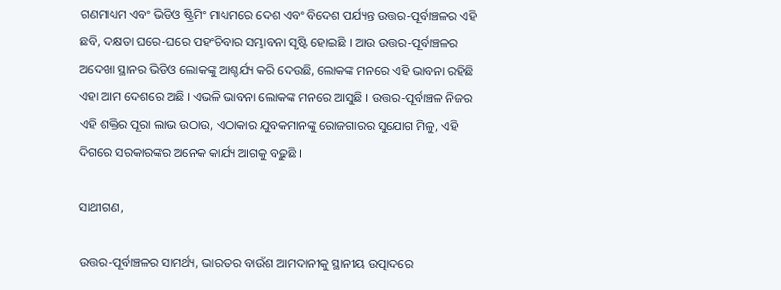ଗଣମାଧ୍ୟମ ଏବଂ ଭିଡିଓ ଷ୍ଟ୍ରିମିଂ ମାଧ୍ୟମରେ ଦେଶ ଏବଂ ବିଦେଶ ପର୍ଯ୍ୟନ୍ତ ଉତ୍ତର-ପୂର୍ବାଞ୍ଚଳର ଏହି ଛବି, ଦକ୍ଷତା ଘରେ-ଘରେ ପହଂଚିବାର ସମ୍ଭାବନା ସୃଷ୍ଟି ହୋଇଛି । ଆଉ ଉତ୍ତର-ପୂର୍ବାଞ୍ଚଳର ଅଦେଖା ସ୍ଥାନର ଭିଡିଓ ଲୋକଙ୍କୁ ଆଶ୍ଚର୍ଯ୍ୟ କରି ଦେଉଛି, ଲୋକଙ୍କ ମନରେ ଏହି ଭାବନା ରହିଛି ଏହା ଆମ ଦେଶରେ ଅଛି । ଏଭଳି ଭାବନା ଲୋକଙ୍କ ମନରେ ଆସୁଛି । ଉତ୍ତର-ପୂର୍ବାଞ୍ଚଳ ନିଜର ଏହି ଶକ୍ତିର ପୂରା ଲାଭ ଉଠାଉ, ଏଠାକାର ଯୁବକମାନଙ୍କୁ ରୋଜଗାରର ସୁଯୋଗ ମିଳୁ, ଏହି ଦିଗରେ ସରକାରଙ୍କର ଅନେକ କାର୍ଯ୍ୟ ଆଗକୁ ବଢ଼ୁଛି ।

ସାଥୀଗଣ,

ଉତ୍ତର-ପୂର୍ବାଞ୍ଚଳର ସାମର୍ଥ୍ୟ, ଭାରତର ବାଉଁଶ ଆମଦାନୀକୁ ସ୍ଥାନୀୟ ଉତ୍ପାଦରେ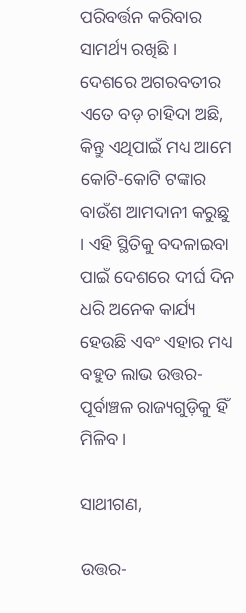ପରିବର୍ତ୍ତନ କରିବାର ସାମର୍ଥ୍ୟ ରଖିଛି । ଦେଶରେ ଅଗରବତୀର ଏତେ ବଡ଼ ଚାହିଦା ଅଛି, କିନ୍ତୁ ଏଥିପାଇଁ ମଧ୍ୟ ଆମେ କୋଟି-କୋଟି ଟଙ୍କାର ବାଉଁଶ ଆମଦାନୀ କରୁଛୁ । ଏହି ସ୍ଥିତିକୁ ବଦଳାଇବା ପାଇଁ ଦେଶରେ ଦୀର୍ଘ ଦିନ ଧରି ଅନେକ କାର୍ଯ୍ୟ ହେଉଛି ଏବଂ ଏହାର ମଧ୍ୟ ବହୁତ ଲାଭ ଉତ୍ତର-ପୂର୍ବାଞ୍ଚଳ ରାଜ୍ୟଗୁଡ଼ିକୁ ହିଁ ମିଳିବ ।

ସାଥୀଗଣ,

ଉତ୍ତର-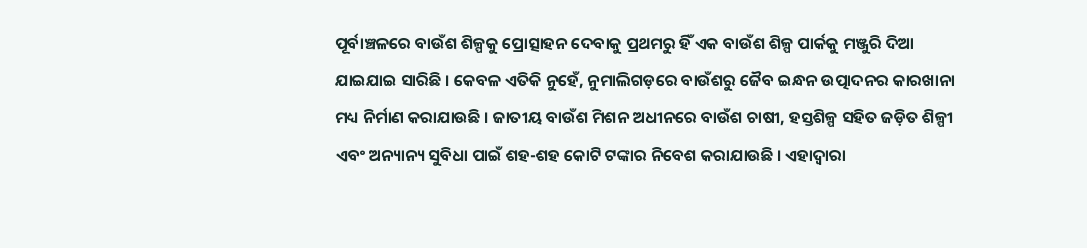ପୂର୍ବାଞ୍ଚଳରେ ବାଉଁଶ ଶିଳ୍ପକୁ ପ୍ରୋତ୍ସାହନ ଦେବାକୁ ପ୍ରଥମରୁ ହିଁ ଏକ ବାଉଁଶ ଶିଳ୍ପ ପାର୍କକୁ ମଞ୍ଜୁରି ଦିଆ ଯାଇଯାଇ ସାରିଛି । କେବଳ ଏତିକି ନୁହେଁ, ନୁମାଲିଗଡ଼ରେ ବାଉଁଶରୁ ଜୈବ ଇନ୍ଧନ ଉତ୍ପାଦନର କାରଖାନା ମଧ୍ୟ ନିର୍ମାଣ କରାଯାଉଛି । ଜାତୀୟ ବାଉଁଶ ମିଶନ ଅଧୀନରେ ବାଉଁଶ ଚାଷୀ, ହସ୍ତଶିଳ୍ପ ସହିତ ଜଡ଼ିତ ଶିଳ୍ପୀ ଏବଂ ଅନ୍ୟାନ୍ୟ ସୁବିଧା ପାଇଁ ଶହ-ଶହ କୋଟି ଟଙ୍କାର ନିବେଶ କରାଯାଉଛି । ଏହାଦ୍ୱାରା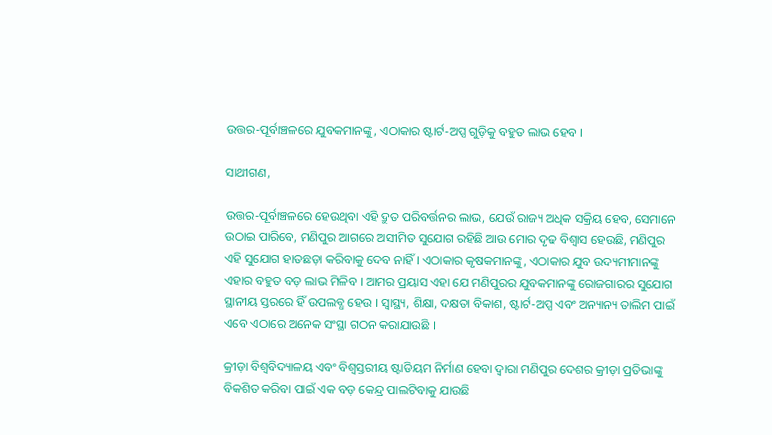ଉତ୍ତର-ପୂର୍ବାଞ୍ଚଳରେ ଯୁବକମାନଙ୍କୁ, ଏଠାକାର ଷ୍ଟାର୍ଟ-ଅପ୍ସ ଗୁଡ଼ିକୁ ବହୁତ ଲାଭ ହେବ ।

ସାଥୀଗଣ,

ଉତ୍ତର-ପୂର୍ବାଞ୍ଚଳରେ ହେଉଥିବା ଏହି ଦ୍ରୁତ ପରିବର୍ତ୍ତନର ଲାଭ, ଯେଉଁ ରାଜ୍ୟ ଅଧିକ ସକ୍ରିୟ ହେବ, ସେମାନେ ଉଠାଇ ପାରିବେ, ମଣିପୁର ଆଗରେ ଅସୀମିତ ସୁଯୋଗ ରହିଛି ଆଉ ମୋର ଦୃଢ ବିଶ୍ୱାସ ହେଉଛି, ମଣିପୁର ଏହି ସୁଯୋଗ ହାତଛଡ଼ା କରିବାକୁ ଦେବ ନାହିଁ । ଏଠାକାର କୃଷକମାନଙ୍କୁ, ଏଠାକାର ଯୁବ ଉଦ୍ୟମୀମାନଙ୍କୁ ଏହାର ବହୁତ ବଡ଼ ଲାଭ ମିଳିବ । ଆମର ପ୍ରୟାସ ଏହା ଯେ ମଣିପୁରର ଯୁବକମାନଙ୍କୁ ରୋଜଗାରର ସୁଯୋଗ ସ୍ଥାନୀୟ ସ୍ତରରେ ହିଁ ଉପଲବ୍ଧ ହେଉ । ସ୍ୱାସ୍ଥ୍ୟ, ଶିକ୍ଷା, ଦକ୍ଷତା ବିକାଶ, ଷ୍ଟାର୍ଟ-ଅପ୍ସ ଏବଂ ଅନ୍ୟାନ୍ୟ ତାଲିମ ପାଇଁ ଏବେ ଏଠାରେ ଅନେକ ସଂସ୍ଥା ଗଠନ କରାଯାଉଛି ।

କ୍ରୀଡ଼ା ବିଶ୍ୱବିଦ୍ୟାଳୟ ଏବଂ ବିଶ୍ୱସ୍ତରୀୟ ଷ୍ଟାଡିୟମ ନିର୍ମାଣ ହେବା ଦ୍ୱାରା ମଣିପୁର ଦେଶର କ୍ରୀଡ଼ା ପ୍ରତିଭାଙ୍କୁ ବିକଶିତ କରିବା ପାଇଁ ଏକ ବଡ଼ କେନ୍ଦ୍ର ପାଲଟିବାକୁ ଯାଉଛି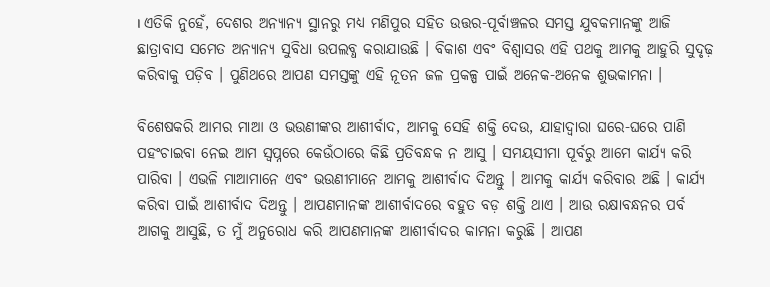। ଏତିକି ନୁହେଁ, ଦେଶର ଅନ୍ୟାନ୍ୟ ସ୍ଥାନରୁ ମଧ୍ୟ ମଣିପୁର ସହିତ ଉତ୍ତର-ପୂର୍ବାଞ୍ଚଳର ସମସ୍ତ ଯୁବକମାନଙ୍କୁ ଆଜି ଛାତ୍ରାବାସ ସମେତ ଅନ୍ୟାନ୍ୟ ସୁବିଧା ଉପଲବ୍ଧ କରାଯାଉଛି । ବିକାଶ ଏବଂ ବିଶ୍ୱାସର ଏହି ପଥକୁ ଆମକୁ ଆହୁରି ସୁଦୃଢ଼ କରିବାକୁ ପଡ଼ିବ । ପୁଣିଥରେ ଆପଣ ସମସ୍ତଙ୍କୁ ଏହି ନୂତନ ଜଳ ପ୍ରକଳ୍ପ ପାଇଁ ଅନେକ-ଅନେକ ଶୁଭକାମନା ।

ବିଶେଷକରି ଆମର ମାଆ ଓ ଭଉଣୀଙ୍କର ଆଶୀର୍ବାଦ, ଆମକୁ ସେହି ଶକ୍ତି ଦେଉ, ଯାହାଦ୍ୱାରା ଘରେ-ଘରେ ପାଣି ପହଂଚାଇବା ନେଇ ଆମ ସ୍ୱପ୍ନରେ କେଉଁଠାରେ କିଛି ପ୍ରତିବନ୍ଧକ ନ ଆସୁ । ସମୟସୀମା ପୂର୍ବରୁ ଆମେ କାର୍ଯ୍ୟ କରି ପାରିବା । ଏଭଳି ମାଆମାନେ ଏବଂ ଭଉଣୀମାନେ ଆମକୁ ଆଶୀର୍ବାଦ ଦିଅନ୍ତୁ । ଆମକୁ କାର୍ଯ୍ୟ କରିବାର ଅଛି । କାର୍ଯ୍ୟ କରିବା ପାଇଁ ଆଶୀର୍ବାଦ ଦିଅନ୍ତୁ । ଆପଣମାନଙ୍କ ଆଶୀର୍ବାଦରେ ବହୁତ ବଡ଼ ଶକ୍ତି ଥାଏ । ଆଉ ରକ୍ଷାବନ୍ଧନର ପର୍ବ ଆଗକୁ ଆସୁଛି, ତ ମୁଁ ଅନୁରୋଧ କରି ଆପଣମାନଙ୍କ ଆଶୀର୍ବାଦର କାମନା କରୁଛି । ଆପଣ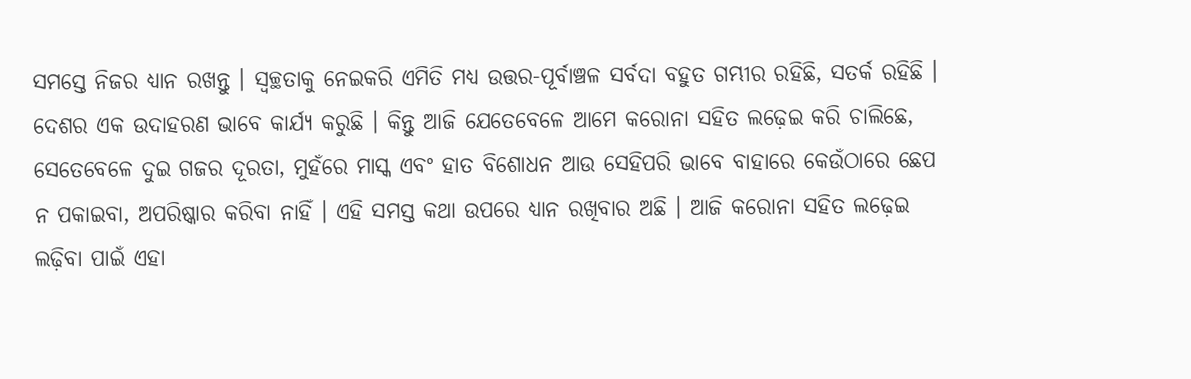ସମସ୍ତେ ନିଜର ଧ୍ୟାନ ରଖନ୍ତୁ । ସ୍ୱଚ୍ଛତାକୁ ନେଇକରି ଏମିତି ମଧ୍ୟ ଉତ୍ତର-ପୂର୍ବାଞ୍ଚଳ ସର୍ବଦା ବହୁତ ଗମ୍ଭୀର ରହିଛି, ସତର୍କ ରହିଛି । ଦେଶର ଏକ ଉଦାହରଣ ଭାବେ କାର୍ଯ୍ୟ କରୁଛି । କିନ୍ତୁ ଆଜି ଯେତେବେଳେ ଆମେ କରୋନା ସହିତ ଲଢ଼େଇ କରି ଚାଲିଛେ, ସେତେବେଳେ ଦୁଇ ଗଜର ଦୂରତା, ମୁହଁରେ ମାସ୍କ ଏବଂ ହାତ ବିଶୋଧନ ଆଉ ସେହିପରି ଭାବେ ବାହାରେ କେଉଁଠାରେ ଛେପ ନ ପକାଇବା, ଅପରିଷ୍କାର କରିବା ନାହିଁ । ଏହି ସମସ୍ତ କଥା ଉପରେ ଧ୍ୟାନ ରଖିବାର ଅଛି । ଆଜି କରୋନା ସହିତ ଲଢ଼େଇ ଲଢ଼ିବା ପାଇଁ ଏହା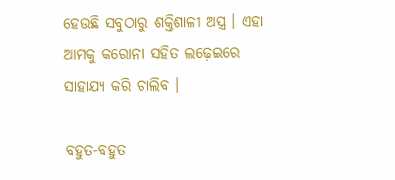ହେଉଛି ସବୁଠାରୁ ଶକ୍ତିଶାଳୀ ଅସ୍ତ୍ର । ଏହା ଆମକୁ କରୋନା ସହିତ ଲଢ଼େଇରେ ସାହାଯ୍ୟ କରି ଚାଲିବ ।

ବହୁତ-ବହୁତ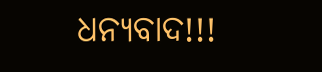ଧନ୍ୟବାଦ!!!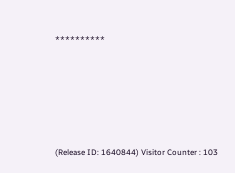**********







(Release ID: 1640844) Visitor Counter : 103